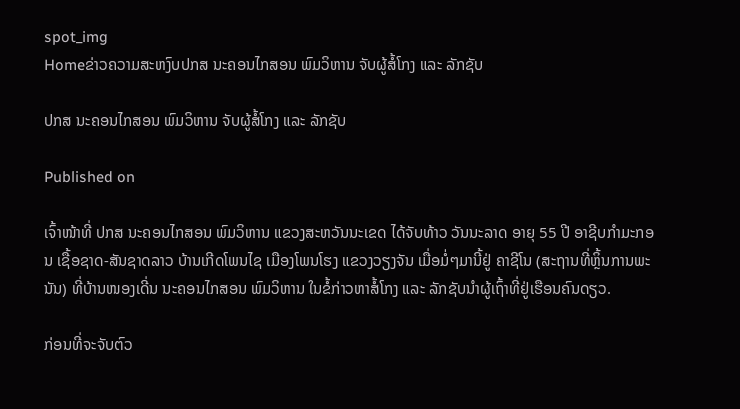spot_img
Homeຂ່າວຄວາມສະຫງົບປກສ ນະຄອນໄກສອນ ພົມວິຫານ ຈັບຜູ້ສໍ້ໂກງ ແລະ ລັກຊັບ

ປກສ ນະຄອນໄກສອນ ພົມວິຫານ ຈັບຜູ້ສໍ້ໂກງ ແລະ ລັກຊັບ

Published on

ເຈົ້າໜ້າທີ່ ປກສ ນະຄອນໄກສອນ ພົມວິຫານ ແຂວງສະຫວັນນະເຂດ ໄດ້ຈັບທ້າວ ວັນນະລາດ ອາຍຸ 55 ປີ ອາຊີບກຳມະກອນ ເຊື້ອຊາດ-ສັນຊາດລາວ ບ້ານເກີດໂພນໄຊ ເມືອງໂພນໂຮງ ແຂວງວຽງຈັນ ເມື່ອມໍ່ໆມານີ້ຢູ່ ຄາຊີໂນ (ສະຖານທີ່ຫຼິ້ນການພະນັນ) ທີ່ບ້ານໜອງເດີ່ນ ນະຄອນໄກສອນ ພົມວິຫານ ໃນຂໍ້ກ່າວຫາສໍ້ໂກງ ແລະ ລັກຊັບນຳຜູ້ເຖົ້າທີ່ຢູ່ເຮືອນຄົນດຽວ.

ກ່ອນທີ່ຈະຈັບຕົວ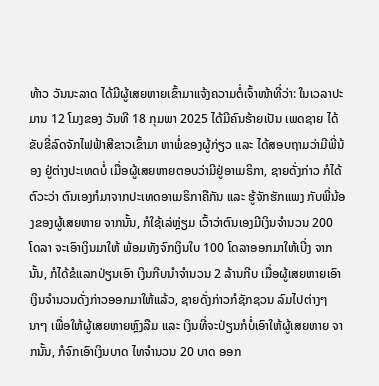ທ້າວ ວັນນະລາດ ໄດ້ມີຜູ້ເສຍຫາຍເຂົ້າມາແຈ້ງຄວາມຕໍ່ເຈົ້າໜ້າທີ່ວ່າ: ໃນເວລາປະມານ 12 ໂມງຂອງ ວັນທີ 18 ກຸມພາ 2025 ໄດ້ມີຄົນຮ້າຍເປັນ ເພດຊາຍ ໄດ້ຂັບຂີ່ລົດຈັກໄຟຟ້າສີຂາວເຂົ້າມາ ຫາພໍ່ຂອງຜູ້ກ່ຽວ ແລະ ໄດ້ສອບຖາມວ່າມີພີ່ນ້ອງ ຢູ່ຕ່າງປະເທດບໍ່ ເມື່ອຜູ້ເສຍຫາຍຕອບວ່າມີຢູ່ອາເມຣິກາ, ຊາຍດັ່ງກ່າວ ກໍໄດ້ຕົວະວ່າ ຕົນເອງກໍມາຈາກປະເທດອາເມຣິກາຄືກັນ ແລະ ຮູ້ຈັກຮັກແພງ ກັບພີ່ນ້ອງຂອງຜູ້ເສຍຫາຍ ຈາກນັ້ນ, ກໍໃຊ້ເລ່ຫຼ່ຽມ ເວົ້າວ່າຕົນເອງມີເງິນຈໍານວນ 200 ໂດລາ ຈະເອົາເງິນມາໃຫ້ ພ້ອມທັງຈົກເງິນໃບ 100 ໂດລາອອກມາໃຫ້ເບີ່ງ ຈາກນັ້ນ, ກໍໄດ້ຂໍແລກປ່ຽນເອົາ ເງິນກີບນຳຈໍານວນ 2 ລ້ານກີບ ເມື່ອຜູ້ເສຍຫາຍເອົາເງິນຈໍານວນດັ່ງກ່າວອອກມາໃຫ້ແລ້ວ, ຊາຍດັ່ງກ່າວກໍຊັກຊວນ ລົມໄປຕ່າງໆນາໆ ເພື່ອໃຫ້ຜູ້ເສຍຫາຍຫຼົງລືມ ແລະ ເງິນທີ່ຈະປ່ຽນກໍບໍ່ເອົາໃຫ້ຜູ້ເສຍຫາຍ ຈາກນັ້ນ, ກໍຈົກເອົາເງິນບາດ ໄທຈໍານວນ 20 ບາດ ອອກ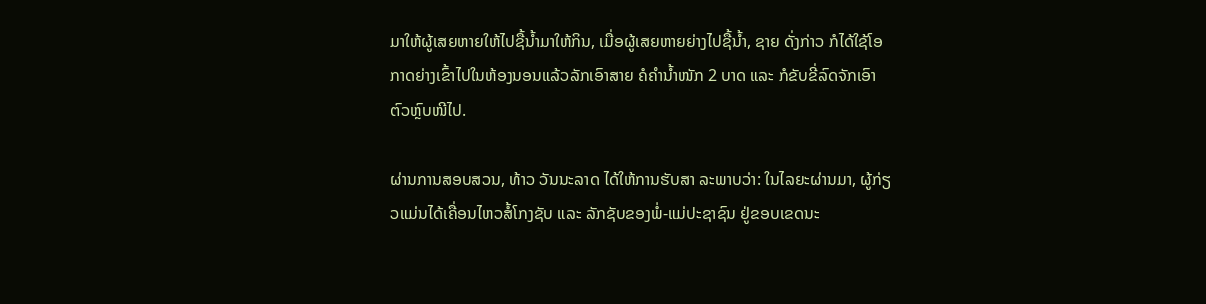ມາໃຫ້ຜູ້ເສຍຫາຍໃຫ້ໄປຊື້ນໍ້າມາໃຫ້ກິນ, ເມື່ອຜູ້ເສຍຫາຍຍ່າງໄປຊື້ນໍ້າ, ຊາຍ ດັ່ງກ່າວ ກໍໄດ້ໃຊ້ໂອກາດຍ່າງເຂົ້າໄປໃນຫ້ອງນອນແລ້ວລັກເອົາສາຍ ຄໍຄໍານໍ້າໜັກ 2 ບາດ ແລະ ກໍຂັບຂີ່ລົດຈັກເອົາຕົວຫຼົບໜີໄປ.

ຜ່ານການສອບສວນ, ທ້າວ ວັນນະລາດ ໄດ້ໃຫ້ການຮັບສາ ລະພາບວ່າ: ໃນໄລຍະຜ່ານມາ, ຜູ້ກ່ຽວແມ່ນໄດ້ເຄື່ອນໄຫວສໍ້ໂກງຊັບ ແລະ ລັກຊັບຂອງພໍ່-ແມ່ປະຊາຊົນ ຢູ່ຂອບເຂດນະ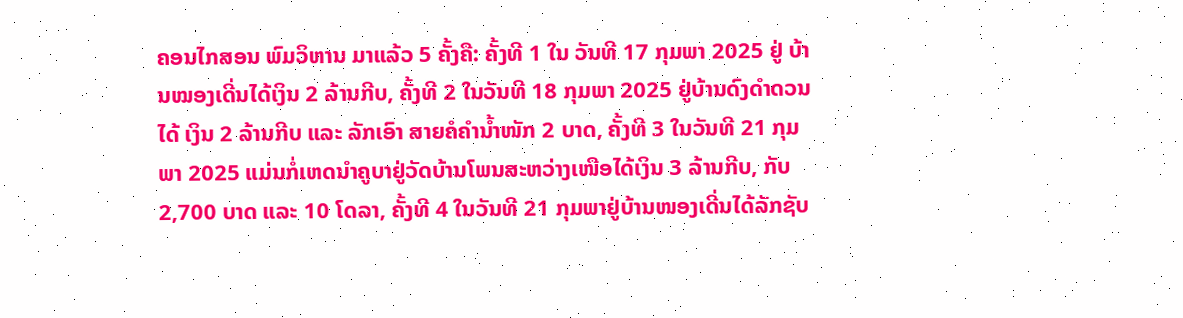ຄອນໄກສອນ ພົມວິຫານ ມາແລ້ວ 5 ຄັ້ງຄື: ຄັ້ງທີ 1 ໃນ ວັນທີ 17 ກຸມພາ 2025 ຢູ່ ບ້ານໝອງເດີ່ນໄດ້ເງິນ 2 ລ້ານກີບ, ຄັ້ງທີ 2 ໃນວັນທີ 18 ກຸມພາ 2025 ຢູ່ບ້ານດົງດຳດວນໄດ້ ເງິນ 2 ລ້ານກີບ ແລະ ລັກເອົາ ສາຍຄໍຄໍານໍ້າໜັກ 2 ບາດ, ຄັ້ງທີ 3 ໃນວັນທີ 21 ກຸມພາ 2025 ແມ່ນກໍ່ເຫດນຳຄູບາຢູ່ວັດບ້ານໂພນສະຫວ່າງເໜືອໄດ້ເງິນ 3 ລ້ານກີບ, ກັບ 2,700 ບາດ ແລະ 10 ໂດລາ, ຄັ້ງທີ 4 ໃນວັນທີ 21 ກຸມພາຢູ່ບ້ານໜອງເດີ່ນໄດ້ລັກຊັບ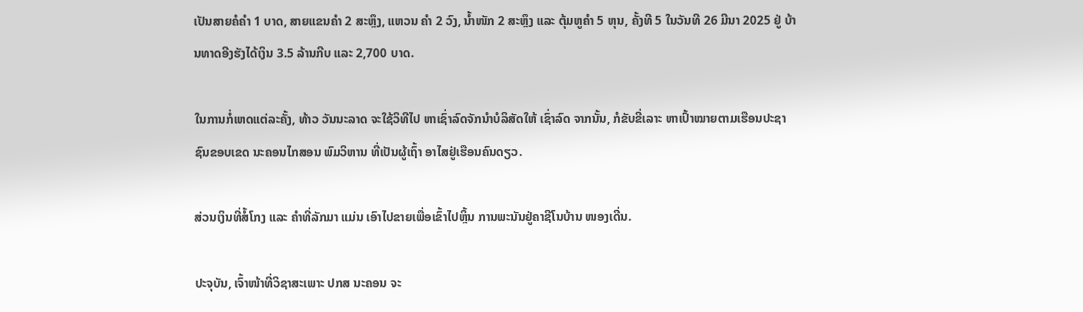ເປັນສາຍຄໍຄໍາ 1 ບາດ, ສາຍແຂນຄໍາ 2 ສະຫຼຶງ, ແຫວນ ຄໍາ 2 ວົງ, ນໍ້າໜັກ 2 ສະຫຼຶງ ແລະ ຕຸ້ມຫູຄໍາ 5 ຫຸນ, ຄັ້ງທີ 5 ໃນວັນທີ 26 ມີນາ 2025 ຢູ່ ບ້ານທາດອີງຮັງໄດ້ເງິນ 3.5 ລ້ານກີບ ແລະ 2,700 ບາດ.

ໃນການກໍ່ເຫດແຕ່ລະຄັ້ງ, ທ້າວ ວັນນະລາດ ຈະໃຊ້ວິທີໄປ ຫາເຊົ່າລົດຈັກນໍາບໍລິສັດໃຫ້ ເຊົ່າລົດ ຈາກນັ້ນ, ກໍຂັບຂີ່ເລາະ ຫາເປົ້າໝາຍຕາມເຮືອນປະຊາຊົນຂອບເຂດ ນະຄອນໄກສອນ ພົມວິຫານ ທີ່ເປັນຜູ້ເຖົ້າ ອາໄສຢູ່ເຮືອນຄົນດຽວ.

ສ່ວນເງິນທີ່ສໍ້ໂກງ ແລະ ຄໍາທີ່ລັກມາ ແມ່ນ ເອົາໄປຂາຍເພື່ອເຂົ້າໄປຫຼິ້ນ ການພະນັນຢູ່ຄາຊີໂນບ້ານ ໜອງເດີ່ນ.

ປະຈຸບັນ, ເຈົ້າໜ້າທີ່ວິຊາສະເພາະ ປກສ ນະຄອນ ຈະ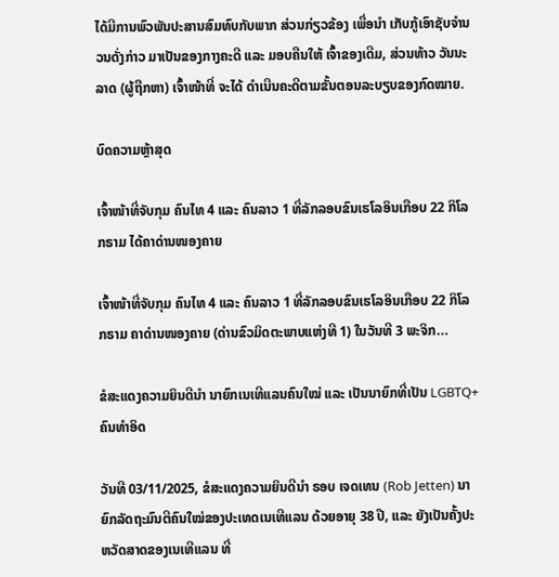ໄດ້ມີການພົວພັນປະສານສົມທົບກັບພາກ ສ່ວນກ່ຽວຂ້ອງ ເພື່ອນໍາ ເກັບກູ້ເອົາຊັບຈໍານວນດັ່ງກ່າວ ມາເປັນຂອງກາງຄະດີ ແລະ ມອບຄືນໃຫ້ ເຈົ້າຂອງເດີມ, ສ່ວນທ້າວ ວັນນະລາດ (ຜູ້ຖືກຫາ) ເຈົ້າໜ້າທີ່ ຈະໄດ້ ດໍາເນີນຄະດີຕາມຂັ້ນຕອນລະບຽບຂອງກົດໝາຍ.

ບົດຄວາມຫຼ້າສຸດ

ເຈົ້າໜ້າທີ່ຈັບກຸມ ຄົນໄທ 4 ແລະ ຄົນລາວ 1 ທີ່ລັກລອບຂົນເຮໂລອິນເກືອບ 22 ກິໂລກຣາມ ໄດ້ຄາດ່ານໜອງຄາຍ

ເຈົ້າໜ້າທີ່ຈັບກຸມ ຄົນໄທ 4 ແລະ ຄົນລາວ 1 ທີ່ລັກລອບຂົນເຮໂລອິນເກືອບ 22 ກິໂລກຣາມ ຄາດ່ານໜອງຄາຍ (ດ່ານຂົວມິດຕະພາບແຫ່ງທີ 1) ໃນວັນທີ 3 ພະຈິກ...

ຂໍສະແດງຄວາມຍິນດີນຳ ນາຍົກເນເທີແລນຄົນໃໝ່ ແລະ ເປັນນາຍົກທີ່ເປັນ LGBTQ+ ຄົນທຳອິດ

ວັນທີ 03/11/2025, ຂໍສະແດງຄວາມຍິນດີນຳ ຣອບ ເຈດເທນ (Rob Jetten) ນາຍົກລັດຖະມົນຕີຄົນໃໝ່ຂອງປະເທດເນເທີແລນ ດ້ວຍອາຍຸ 38 ປີ, ແລະ ຍັງເປັນຄັ້ງປະຫວັດສາດຂອງເນເທີແລນ ທີ່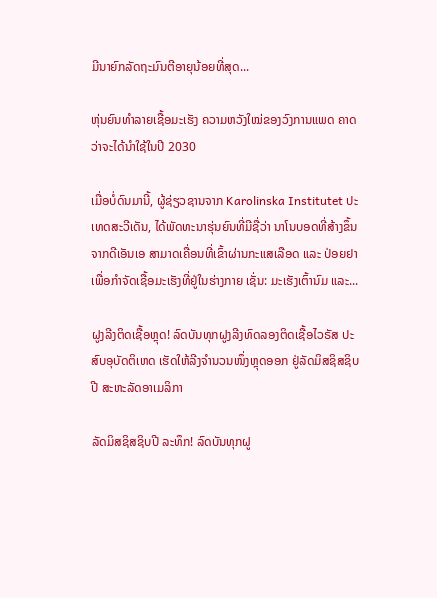ມີນາຍົກລັດຖະມົນຕີອາຍຸນ້ອຍທີ່ສຸດ...

ຫຸ່ນຍົນທຳລາຍເຊື້ອມະເຮັງ ຄວາມຫວັງໃໝ່ຂອງວົງການແພດ ຄາດວ່າຈະໄດ້ນໍາໃຊ້ໃນປີ 2030

ເມື່ອບໍ່ດົນມານີ້, ຜູ້ຊ່ຽວຊານຈາກ Karolinska Institutet ປະເທດສະວີເດັນ, ໄດ້ພັດທະນາຮຸ່ນຍົນທີ່ມີຊື່ວ່າ ນາໂນບອດທີ່ສ້າງຂຶ້ນຈາກດີເອັນເອ ສາມາດເຄື່ອນທີ່ເຂົ້າຜ່ານກະແສເລືອດ ແລະ ປ່ອຍຢາ ເພື່ອກຳຈັດເຊື້ອມະເຮັງທີ່ຢູ່ໃນຮ່າງກາຍ ເຊັ່ນ: ມະເຮັງເຕົ້ານົມ ແລະ...

ຝູງລີງຕິດເຊື້ອຫຼຸດ! ລົດບັນທຸກຝູງລີງທົດລອງຕິດເຊື້ອໄວຣັສ ປະສົບອຸບັດຕິເຫດ ເຮັດໃຫ້ລີງຈຳນວນໜຶ່ງຫຼຸດອອກ ຢູ່ລັດມິສຊິສຊິບປີ ສະຫະລັດອາເມລິກາ

ລັດມິສຊິສຊິບປີ ລະທຶກ! ລົດບັນທຸກຝູ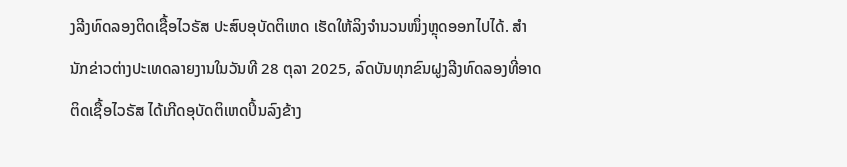ງລີງທົດລອງຕິດເຊື້ອໄວຣັສ ປະສົບອຸບັດຕິເຫດ ເຮັດໃຫ້ລິງຈຳນວນໜຶ່ງຫຼຸດອອກໄປໄດ້. ສຳນັກຂ່າວຕ່າງປະເທດລາຍງານໃນວັນທີ 28 ຕຸລາ 2025, ລົດບັນທຸກຂົນຝູງລີງທົດລອງທີ່ອາດຕິດເຊື້ອໄວຣັສ ໄດ້ເກີດອຸບັດຕິເຫດປິ້ນລົງຂ້າງ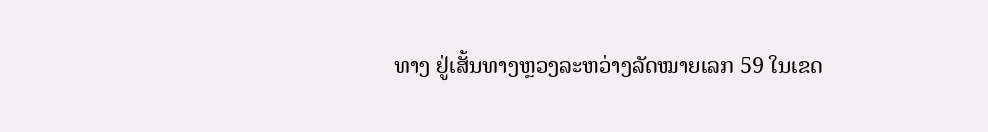ທາງ ຢູ່ເສັ້ນທາງຫຼວງລະຫວ່າງລັດໝາຍເລກ 59 ໃນເຂດ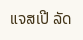ແຈສເປີ ລັດ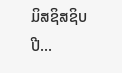ມິສຊິສຊິບປີ...